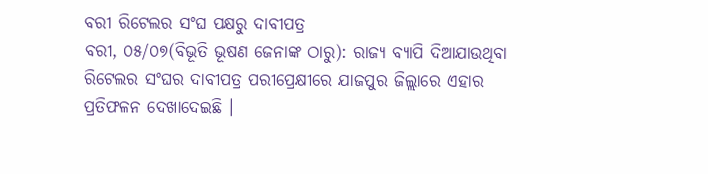ବରୀ ରିଟେଲର ସଂଘ ପକ୍ଷରୁ ଦାବୀପତ୍ର
ବରୀ, ୦୫/୦୭(ବିଭୂତି ଭୂଷଣ ଜେନାଙ୍କ ଠାରୁ): ରାଜ୍ୟ ବ୍ୟାପି ଦିଆଯାଉଥିବା ରିଟେଲର ସଂଘର ଦାବୀପତ୍ର ପରୀପ୍ରେକ୍ଷୀରେ ଯାଜପୁର ଜିଲ୍ଲାରେ ଏହାର ପ୍ରତିଫଳନ ଦେଖାଦେଇଛି ।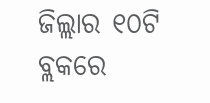ଜିଲ୍ଲାର ୧୦ଟି ବ୍ଲକରେ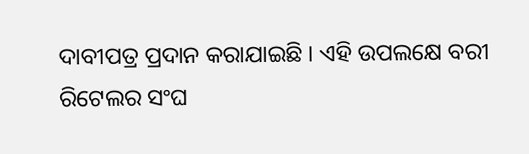ଦାବୀପତ୍ର ପ୍ରଦାନ କରାଯାଇଛି । ଏହି ଉପଲକ୍ଷେ ବରୀ ରିଟେଲର ସଂଘ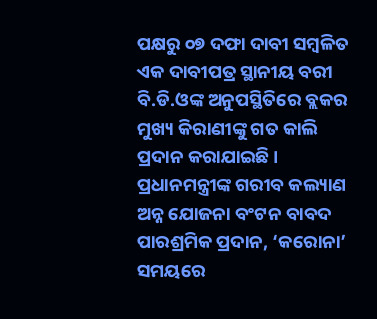ପକ୍ଷରୁ ୦୭ ଦଫା ଦାବୀ ସମ୍ବଳିତ ଏକ ଦାବୀପତ୍ର ସ୍ଥାନୀୟ ବରୀ ବି.ଡି.ଓଙ୍କ ଅନୁପସ୍ଥିତିରେ ବ୍ଲକର ମୁଖ୍ୟ କିରାଣୀଙ୍କୁ ଗତ କାଲି ପ୍ରଦାନ କରାଯାଇଛି । ପ୍ରଧାନମନ୍ତ୍ରୀଙ୍କ ଗରୀବ କଲ୍ୟାଣ ଅନ୍ନ ଯୋଜନା ବଂଟନ ବାବଦ ପାରଶ୍ରମିକ ପ୍ରଦାନ, ‘କରୋନା’ ସମୟରେ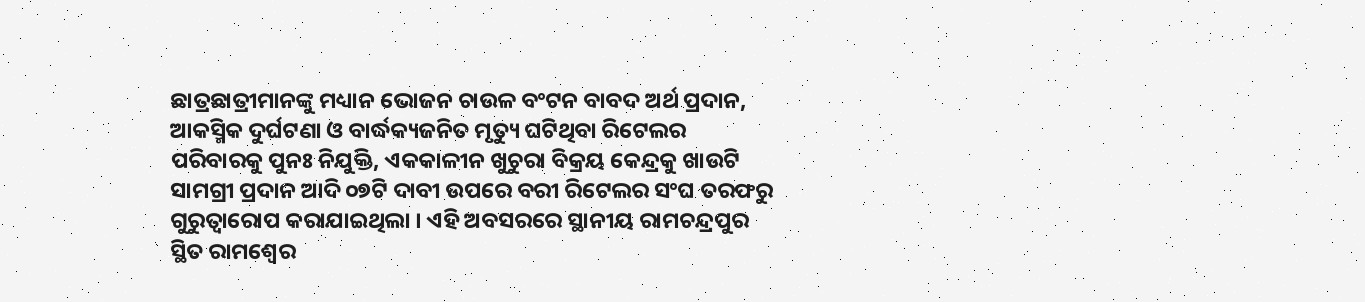ଛାତ୍ରଛାତ୍ରୀମାନଙ୍କୁ ମଧ୍ୟାନ ଭୋଜନ ଚାଉଳ ବଂଟନ ବାବଦ ଅର୍ଥ ପ୍ରଦାନ, ଆକସ୍ମିକ ଦୁର୍ଘଟଣା ଓ ବାର୍ଦ୍ଧକ୍ୟଜନିତ ମୃତ୍ୟୁ ଘଟିଥିବା ରିଟେଲର ପରିବାରକୁ ପୁନଃ ନିଯୁକ୍ତି, ଏକକାଳୀନ ଖୁଚୁରା ବିକ୍ରୟ କେନ୍ଦ୍ରକୁ ଖାଉଟି ସାମଗ୍ରୀ ପ୍ରଦାନ ଆଦି ୦୭ଟି ଦାବୀ ଉପରେ ବରୀ ରିଟେଲର ସଂଘ ତରଫରୁ ଗୁରୁତ୍ୱାରୋପ କରାଯାଇଥିଲା । ଏହି ଅବସରରେ ସ୍ଥାନୀୟ ରାମଚନ୍ଦ୍ରପୁର ସ୍ଥିତ ରାମଶ୍ୱେର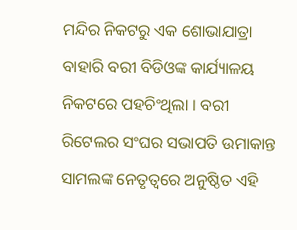ମନ୍ଦିର ନିକଟରୁ ଏକ ଶୋଭାଯାତ୍ରା ବାହାରି ବରୀ ବିଡିଓଙ୍କ କାର୍ଯ୍ୟାଳୟ ନିକଟରେ ପହଚିଂଥିଲା । ବରୀ ରିଟେଲର ସଂଘର ସଭାପତି ଉମାକାନ୍ତ ସାମଲଙ୍କ ନେତୃତ୍ୱରେ ଅନୁଷ୍ଠିତ ଏହି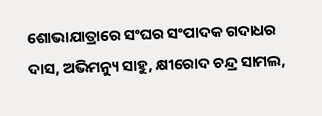ଶୋଭାଯାତ୍ରାରେ ସଂଘର ସଂପାଦକ ଗଦାଧର ଦାସ, ଅଭିମନ୍ୟୁ ସାହୁ, କ୍ଷୀରୋଦ ଚନ୍ଦ୍ର ସାମଲ,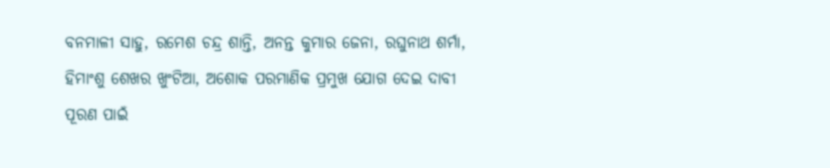ବନମାଳୀ ସାହୁ, ରମେଶ ଚନ୍ଦ୍ର ଶାନ୍ତି, ଅନନ୍ତ କୁମାର ଜେନା, ରଘୁନାଥ ଶର୍ମା, ହିମାଂଶୁ ଶେଖର ଖୁଂଟିଆ, ଅଶୋକ ପରମାଣିକ ପ୍ରମୁଖ ଯୋଗ ଦେଇ ଦାବୀ ପୂରଣ ପାଇଁ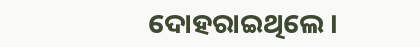ଦୋହରାଇଥିଲେ ।